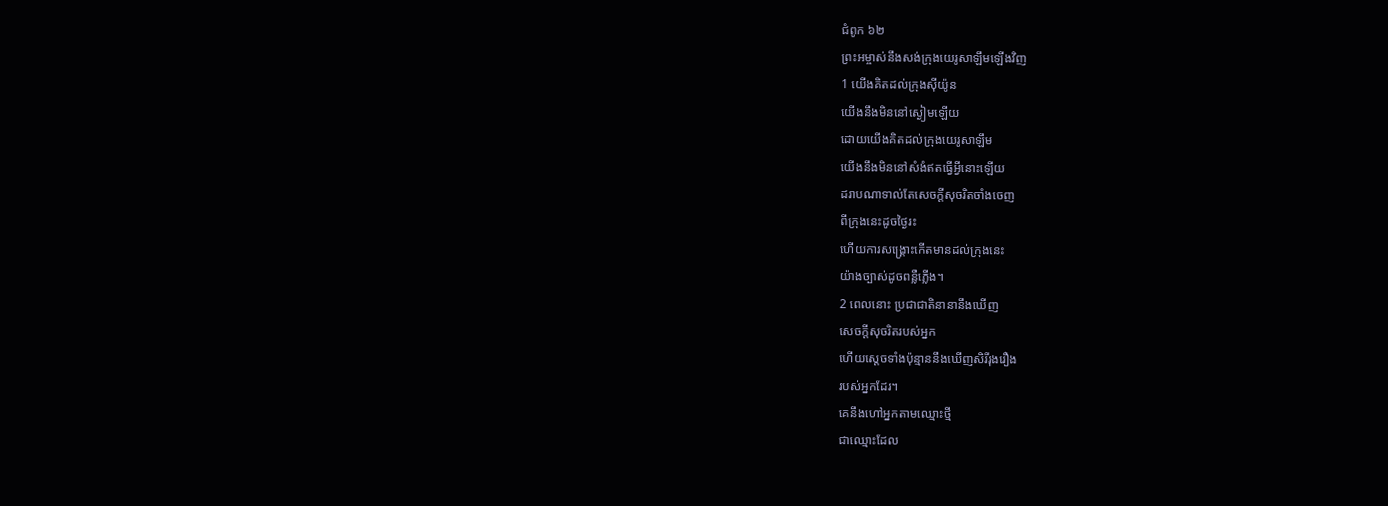ជំពូក ៦២
ព្រះអម្ចាស់នឹងសង់ក្រុងយេរូសាឡឹមឡើងវិញ
1 យើងគិតដល់ក្រុងស៊ីយ៉ូន
យើងនឹងមិននៅស្ងៀមឡើយ
ដោយយើងគិតដល់ក្រុងយេរូសាឡឹម
យើងនឹងមិននៅសំងំឥតធ្វើអ្វីនោះឡើយ
ដរាបណាទាល់តែសេចក្ដីសុចរិតចាំងចេញ
ពីក្រុងនេះដូចថ្ងៃរះ
ហើយការសង្គ្រោះកើតមានដល់ក្រុងនេះ
យ៉ាងច្បាស់ដូចពន្លឺភ្លើង។
2 ពេលនោះ ប្រជាជាតិនានានឹងឃើញ
សេចក្ដីសុចរិតរបស់អ្នក
ហើយស្តេចទាំងប៉ុន្មាននឹងឃើញសិរីរុងរឿង
របស់អ្នកដែរ។
គេនឹងហៅអ្នកតាមឈ្មោះថ្មី
ជាឈ្មោះដែល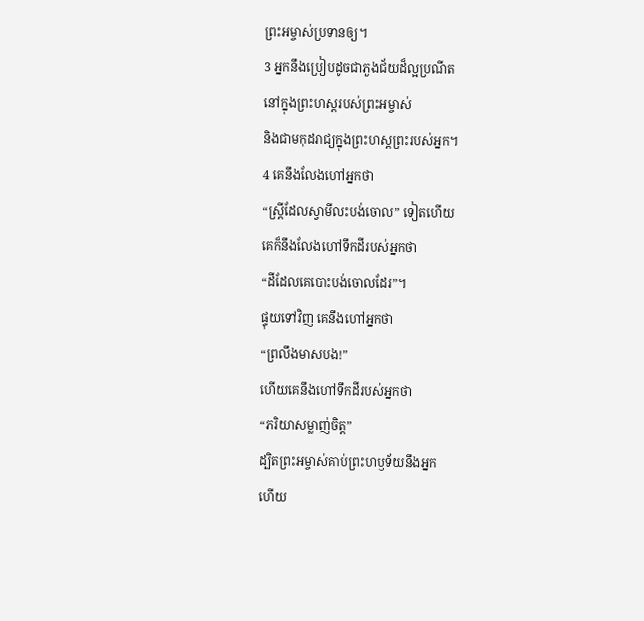ព្រះអម្ចាស់ប្រទានឲ្យ។
3 អ្នកនឹងប្រៀបដូចជាភួងជ័យដ៏ល្អប្រណីត
នៅក្នុងព្រះហស្ដរបស់ព្រះអម្ចាស់
និងជាមកុដរាជ្យក្នុងព្រះហស្ដព្រះរបស់អ្នក។
4 គេនឹងលែងហៅអ្នកថា
“ស្ត្រីដែលស្វាមីលះបង់ចោល” ទៀតហើយ
គេក៏នឹងលែងហៅទឹកដីរបស់អ្នកថា
“ដីដែលគេបោះបង់ចោលដែរ”។
ផ្ទុយទៅវិញ គេនឹងហៅអ្នកថា
“ព្រលឹងមាសបង!”
ហើយគេនឹងហៅទឹកដីរបស់អ្នកថា
“ភរិយាសម្លាញ់ចិត្ត”
ដ្បិតព្រះអម្ចាស់គាប់ព្រះហឫទ័យនឹងអ្នក
ហើយ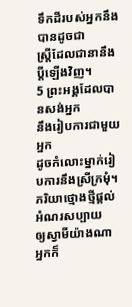ទឹកដីរបស់អ្នកនឹងបានដូចជា
ស្ត្រីដែលជានានឹងប្ដីឡើងវិញ។
5 ព្រះអង្គដែលបានសង់អ្នក
នឹងរៀបការជាមួយអ្នក
ដូចកំលោះម្នាក់រៀបការនឹងស្រីក្រមុំ។
ភរិយាថ្មោងថ្មីផ្តល់អំណរសប្បាយ
ឲ្យស្វាមីយ៉ាងណា
អ្នកក៏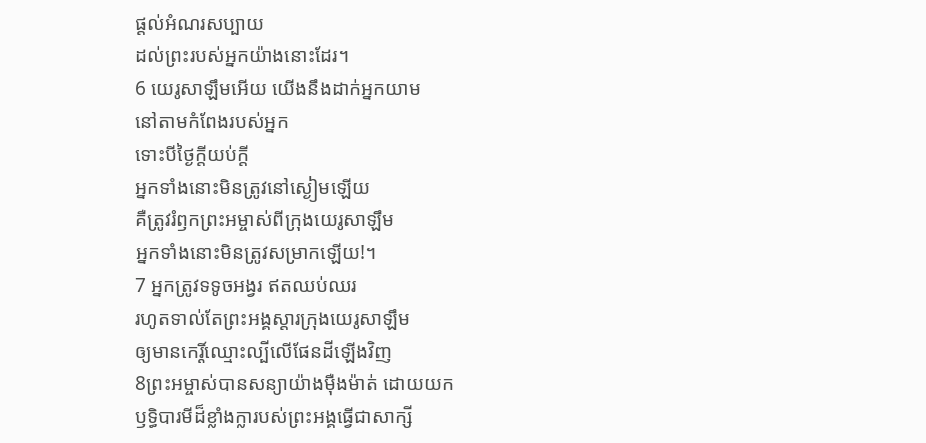ផ្តល់អំណរសប្បាយ
ដល់ព្រះរបស់អ្នកយ៉ាងនោះដែរ។
6 យេរូសាឡឹមអើយ យើងនឹងដាក់អ្នកយាម
នៅតាមកំពែងរបស់អ្នក
ទោះបីថ្ងៃក្តីយប់ក្តី
អ្នកទាំងនោះមិនត្រូវនៅស្ងៀមឡើយ
គឺត្រូវរំឭកព្រះអម្ចាស់ពីក្រុងយេរូសាឡឹម
អ្នកទាំងនោះមិនត្រូវសម្រាកឡើយ!។
7 អ្នកត្រូវទទូចអង្វរ ឥតឈប់ឈរ
រហូតទាល់តែព្រះអង្គស្តារក្រុងយេរូសាឡឹម
ឲ្យមានកេរ្តិ៍ឈ្មោះល្បីលើផែនដីឡើងវិញ
8ព្រះអម្ចាស់បានសន្យាយ៉ាងម៉ឺងម៉ាត់ ដោយយក
ឫទ្ធិបារមីដ៏ខ្លាំងក្លារបស់ព្រះអង្គធ្វើជាសាក្សី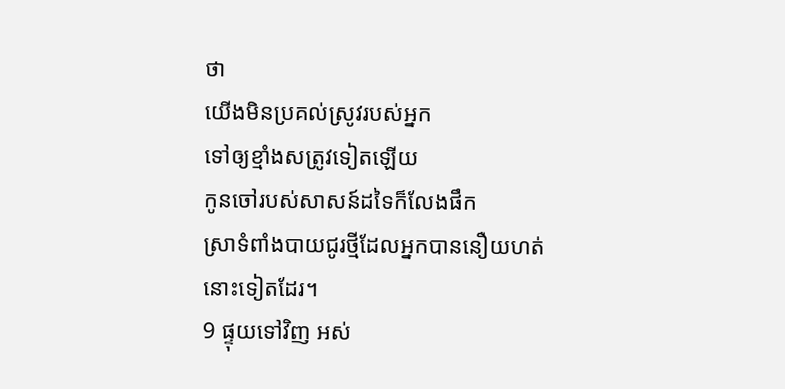ថា
យើងមិនប្រគល់ស្រូវរបស់អ្នក
ទៅឲ្យខ្មាំងសត្រូវទៀតឡើយ
កូនចៅរបស់សាសន៍ដទៃក៏លែងផឹក
ស្រាទំពាំងបាយជូរថ្មីដែលអ្នកបាននឿយហត់
នោះទៀតដែរ។
9 ផ្ទុយទៅវិញ អស់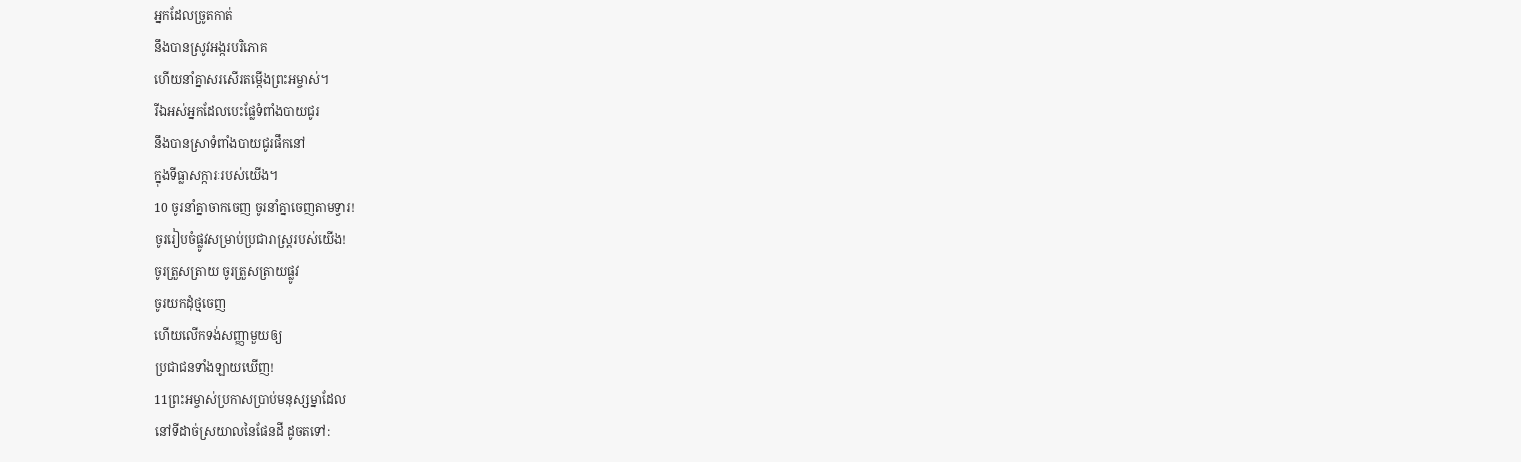អ្នកដែលច្រូតកាត់
នឹងបានស្រូវអង្ករបរិភោគ
ហើយនាំគ្នាសរសើរតម្កើងព្រះអម្ចាស់។
រីឯអស់អ្នកដែលបេះផ្លែទំពាំងបាយជូរ
នឹងបានស្រាទំពាំងបាយជូរផឹកនៅ
ក្នុងទីធ្លាសក្ការៈរបស់យើង។
10 ចូរនាំគ្នាចាកចេញ ចូរនាំគ្នាចេញតាមទ្វារ!
ចូររៀបចំផ្លូវសម្រាប់ប្រជារាស្ដ្ររបស់យើង!
ចូរត្រួសត្រាយ ចូរត្រួសត្រាយផ្លូវ
ចូរយកដុំថ្មចេញ
ហើយលើកទង់សញ្ញាមួយឲ្យ
ប្រជាជនទាំងឡាយឃើញ!
11ព្រះអម្ចាស់ប្រកាសប្រាប់មនុស្សម្នាដែល
នៅទីដាច់ស្រយាលនៃផែនដី ដូចតទៅ: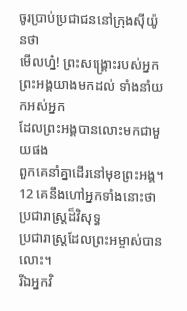ចូរប្រាប់ប្រជាជននៅក្រុងស៊ីយ៉ូនថា
មើលហ្ន៎! ព្រះសង្គ្រោះរបស់អ្នក
ព្រះអង្គយាងមកដល់ ទាំងនាំយកអស់អ្នក
ដែលព្រះអង្គបានលោះមកជាមួយផង
ពួកគេនាំគ្នាដើរនៅមុខព្រះអង្គ។
12 គេនឹងហៅអ្នកទាំងនោះថា ប្រជារាស្ដ្រដ៏វិសុទ្ធ
ប្រជារាស្ដ្រដែលព្រះអម្ចាស់បានលោះ។
រីឯអ្នកវិ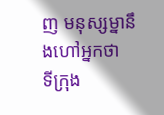ញ មនុស្សម្នានឹងហៅអ្នកថា
ទីក្រុង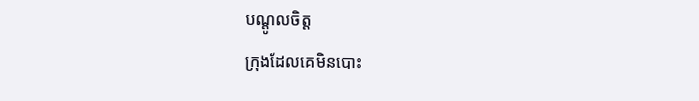បណ្តូលចិត្ត
ក្រុងដែលគេមិនបោះ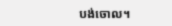បង់ចោល។